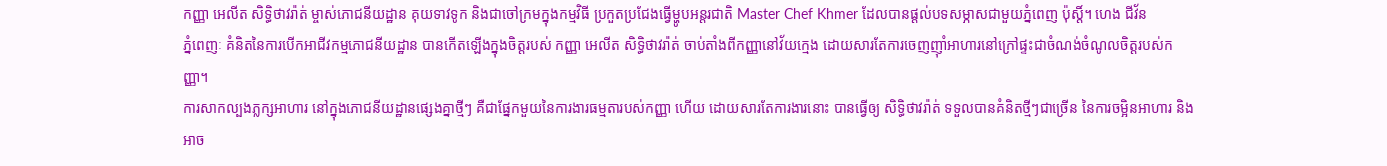កញ្ញា អេលីត សិទ្ធិថាវរ៉ាត់ ម្ចាស់ភោជនីយដ្ឋាន គុយទាវទូក និងជាចៅក្រមក្នុងកម្មវិធី ប្រកួតប្រជែងធ្វើម្ហូបអន្តរជាតិ Master Chef Khmer ដែលបានផ្តល់បទសម្ភាសជាមួយភ្នំពេញ ប៉ុស្តិ៍។ ហេង ជីវ័ន
ភ្នំពេញៈ គំនិតនៃការបើកអាជីវកម្មភោជនីយដ្ឋាន បានកើតឡើងក្នុងចិត្តរបស់ កញ្ញា អេលីត សិទ្ធិថាវរ៉ាត់ ចាប់តាំងពីកញ្ញានៅវ័យក្មេង ដោយសារតែការចេញញ៉ាំអាហារនៅក្រៅផ្ទះជាចំណង់ចំណូលចិត្តរបស់កញ្ញា។
ការសាកល្បងភ្លក្សអាហារ នៅក្នុងភោជនីយដ្ឋានផ្សេងគ្នាថ្មីៗ គឺជាផ្នែកមួយនៃការងារធម្មតារបស់កញ្ញា ហើយ ដោយសារតែការងារនោះ បានធ្វើឲ្យ សិទ្ធិថាវរ៉ាត់ ទទួលបានគំនិតថ្មីៗជាច្រើន នៃការចម្អិនអាហារ និងអាច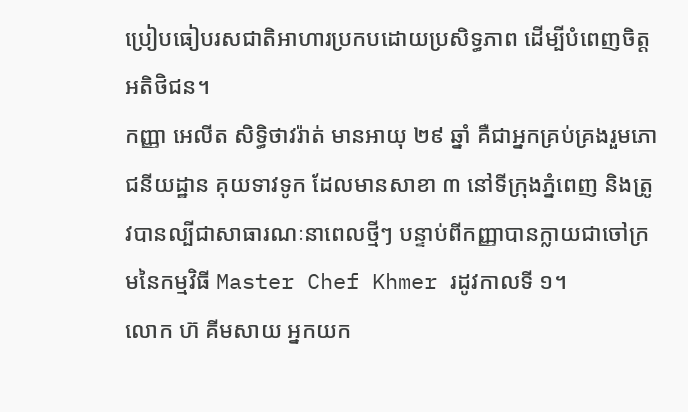ប្រៀបធៀបរសជាតិអាហារប្រកបដោយប្រសិទ្ធភាព ដើម្បីបំពេញចិត្តអតិថិជន។
កញ្ញា អេលីត សិទ្ធិថាវរ៉ាត់ មានអាយុ ២៩ ឆ្នាំ គឺជាអ្នកគ្រប់គ្រងរួមភោជនីយដ្ឋាន គុយទាវទូក ដែលមានសាខា ៣ នៅទីក្រុងភ្នំពេញ និងត្រូវបានល្បីជាសាធារណៈនាពេលថ្មីៗ បន្ទាប់ពីកញ្ញាបានក្លាយជាចៅក្រមនៃកម្មវិធី Master Chef Khmer រដូវកាលទី ១។
លោក ហ៊ គីមសាយ អ្នកយក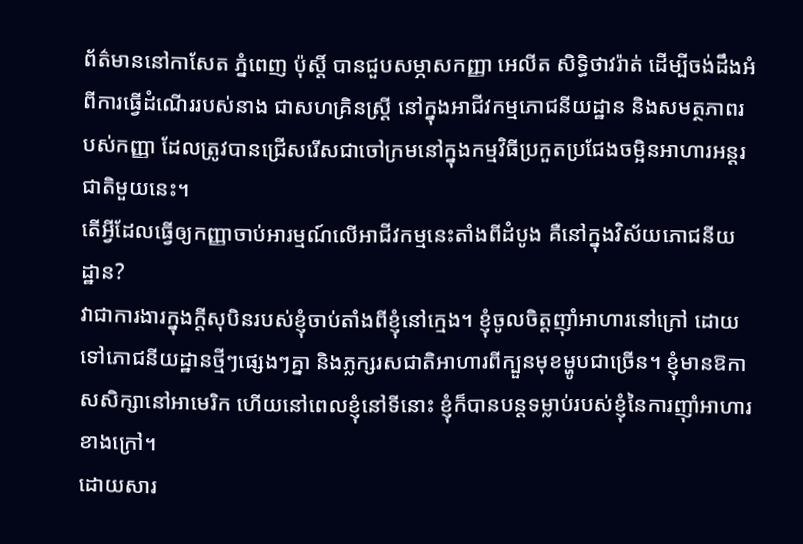ព័ត៌មាននៅកាសែត ភ្នំពេញ ប៉ុស្ដិ៍ បានជួបសម្ភាសកញ្ញា អេលីត សិទ្ធិថាវរ៉ាត់ ដើម្បីចង់ដឹងអំពីការធ្វើដំណើររបស់នាង ជាសហគ្រិនស្ដ្រី នៅក្នុងអាជីវកម្មភោជនីយដ្ឋាន និងសមត្ថភាពរបស់កញ្ញា ដែលត្រូវបានជ្រើសរើសជាចៅក្រមនៅក្នុងកម្មវិធីប្រកួតប្រជែងចម្អិនអាហារអន្តរជាតិមួយនេះ។
តើអ្វីដែលធ្វើឲ្យកញ្ញាចាប់អារម្មណ៍លើអាជីវកម្មនេះតាំងពីដំបូង គឺនៅក្នុងវិស័យភោជនីយដ្ឋាន?
វាជាការងារក្នុងក្ដីសុបិនរបស់ខ្ញុំចាប់តាំងពីខ្ញុំនៅក្មេង។ ខ្ញុំចូលចិត្តញ៉ាំអាហារនៅក្រៅ ដោយទៅភោជនីយដ្ឋានថ្មីៗផ្សេងៗគ្នា និងភ្លក្សរសជាតិអាហារពីក្បួនមុខម្ហូបជាច្រើន។ ខ្ញុំមានឱកាសសិក្សានៅអាមេរិក ហើយនៅពេលខ្ញុំនៅទីនោះ ខ្ញុំក៏បានបន្តទម្លាប់របស់ខ្ញុំនៃការញ៉ាំអាហារខាងក្រៅ។
ដោយសារ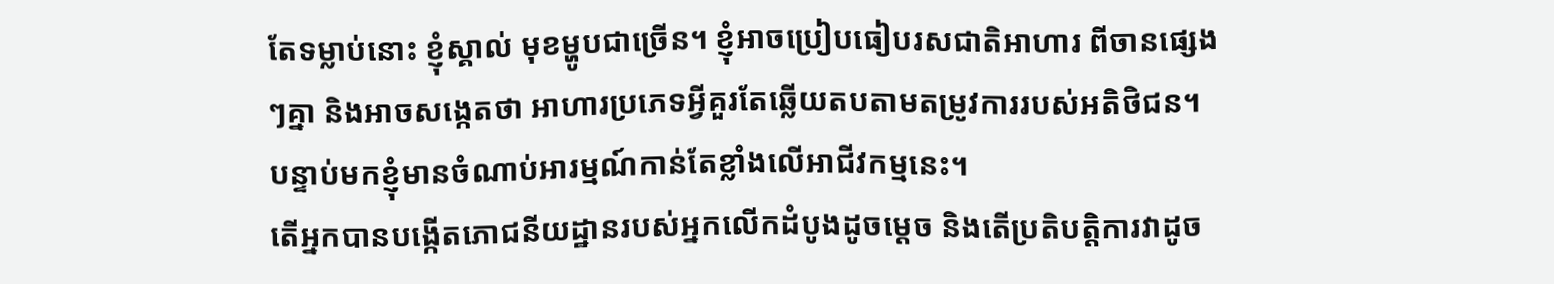តែទម្លាប់នោះ ខ្ញុំស្គាល់ មុខម្ហូបជាច្រើន។ ខ្ញុំអាចប្រៀបធៀបរសជាតិអាហារ ពីចានផ្សេងៗគ្នា និងអាចសង្កេតថា អាហារប្រភេទអ្វីគួរតែឆ្លើយតបតាមតម្រូវការរបស់អតិថិជន។ បន្ទាប់មកខ្ញុំមានចំណាប់អារម្មណ៍កាន់តែខ្លាំងលើអាជីវកម្មនេះ។
តើអ្នកបានបង្កើតភោជនីយដ្ឋានរបស់អ្នកលើកដំបូងដូចម្ដេច និងតើប្រតិបត្តិការវាដូច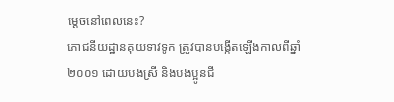ម្ដេចនៅពេលនេះ?
ភោជនីយដ្ឋានគុយទាវទូក ត្រូវបានបង្កើតឡើងកាលពីឆ្នាំ ២០០១ ដោយបងស្រី និងបងប្អូនជី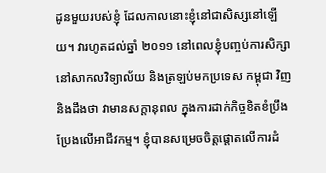ដូនមួយរបស់ខ្ញុំ ដែលកាលនោះខ្ញុំនៅជាសិស្សនៅឡើយ។ វារហូតដល់ឆ្នាំ ២០១១ នៅពេលខ្ញុំបញ្ចប់ការសិក្សានៅសាកលវិទ្យាល័យ និងត្រឡប់មកប្រទេស កម្ពុជា វិញ និងដឹងថា វាមានសក្ដានុពល ក្នុងការដាក់កិច្ចខិតខំប្រឹងប្រែងលើអាជីវកម្ម។ ខ្ញុំបានសម្រេចចិត្តផ្ដោតលើការដំ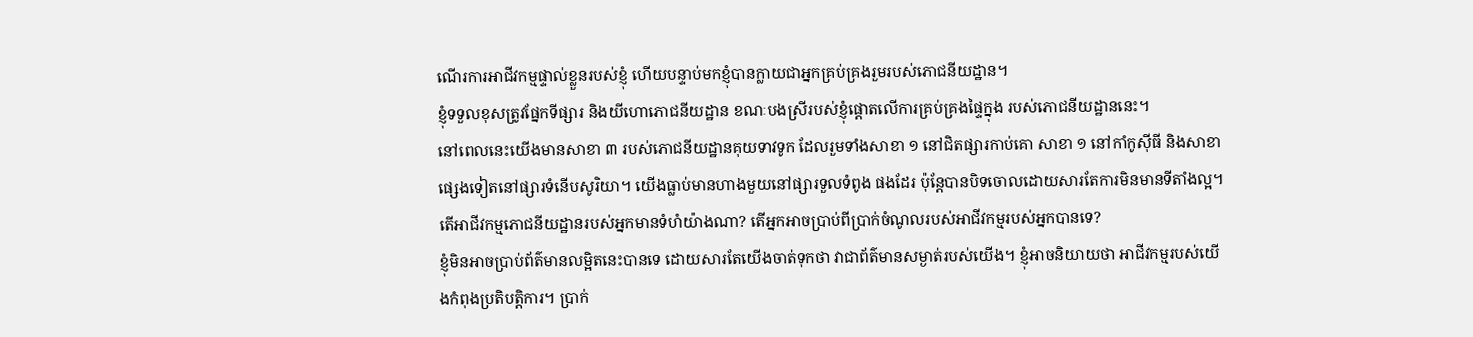ណើរការអាជីវកម្មផ្ទាល់ខ្លួនរបស់ខ្ញុំ ហើយបន្ទាប់មកខ្ញុំបានក្លាយជាអ្នកគ្រប់គ្រងរួមរបស់ភោជនីយដ្ឋាន។
ខ្ញុំទទួលខុសត្រូវផ្នែកទីផ្សារ និងយីហោភោជនីយដ្ឋាន ខណៈបងស្រីរបស់ខ្ញុំផ្ដោតលើការគ្រប់គ្រងផ្ទៃក្នុង របស់ភោជនីយដ្ឋាននេះ។
នៅពេលនេះយើងមានសាខា ៣ របស់ភោជនីយដ្ឋានគុយទាវទូក ដែលរួមទាំងសាខា ១ នៅជិតផ្សារកាប់គោ សាខា ១ នៅកាំកូស៊ីធី និងសាខាផ្សេងទៀតនៅផ្សារទំនើបសូរិយា។ យើងធ្លាប់មានហាងមួយនៅផ្សារទួលទំពូង ផងដែរ ប៉ុន្តែបានបិទចោលដោយសារតែការមិនមានទីតាំងល្អ។
តើអាជីវកម្មភោជនីយដ្ឋានរបស់អ្នកមានទំហំយ៉ាងណា? តើអ្នកអាចប្រាប់ពីប្រាក់ចំណូលរបស់អាជីវកម្មរបស់អ្នកបានទេ?
ខ្ញុំមិនអាចប្រាប់ព័ត៌មានលម្អិតនេះបានទេ ដោយសារតែយើងចាត់ទុកថា វាជាព័ត៌មានសម្ងាត់របស់យើង។ ខ្ញុំអាចនិយាយថា អាជីវកម្មរបស់យើងកំពុងប្រតិបត្តិការ។ ប្រាក់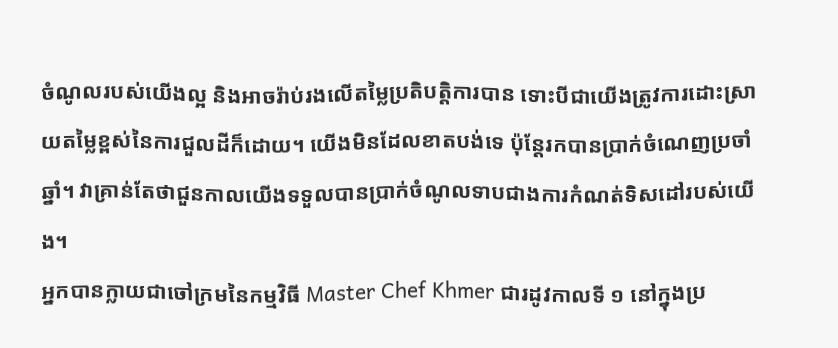ចំណូលរបស់យើងល្អ និងអាចរ៉ាប់រងលើតម្លៃប្រតិបត្តិការបាន ទោះបីជាយើងត្រូវការដោះស្រាយតម្លៃខ្ពស់នៃការជួលដីក៏ដោយ។ យើងមិនដែលខាតបង់ទេ ប៉ុន្តែរកបានប្រាក់ចំណេញប្រចាំឆ្នាំ។ វាគ្រាន់តែថាជួនកាលយើងទទួលបានប្រាក់ចំណូលទាបជាងការកំណត់ទិសដៅរបស់យើង។
អ្នកបានក្លាយជាចៅក្រមនៃកម្មវិធី Master Chef Khmer ជារដូវកាលទី ១ នៅក្នុងប្រ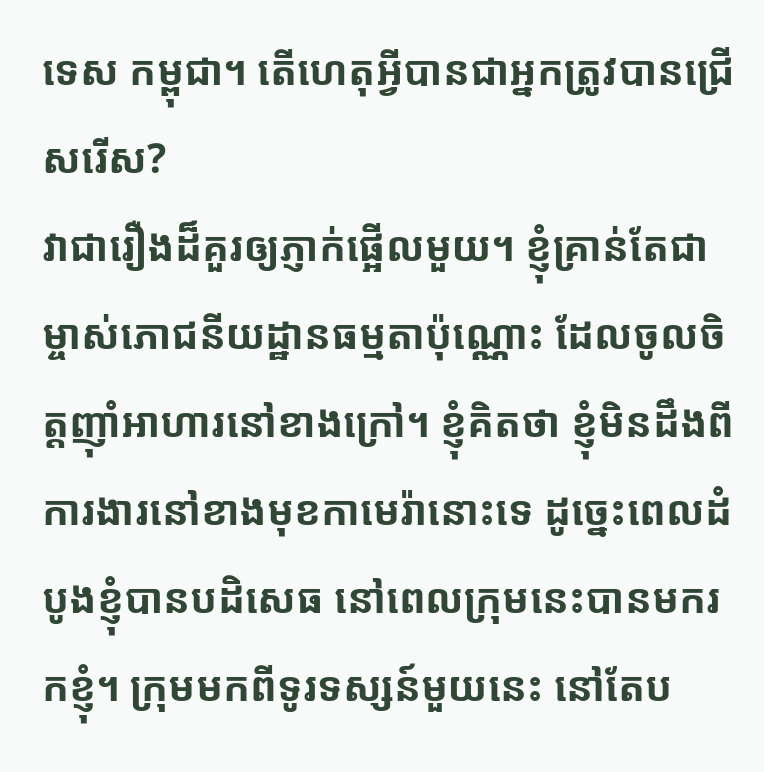ទេស កម្ពុជា។ តើហេតុអ្វីបានជាអ្នកត្រូវបានជ្រើសរើស?
វាជារឿងដ៏គួរឲ្យភ្ញាក់ផ្អើលមួយ។ ខ្ញុំគ្រាន់តែជាម្ចាស់ភោជនីយដ្ឋានធម្មតាប៉ុណ្ណោះ ដែលចូលចិត្តញ៉ាំអាហារនៅខាងក្រៅ។ ខ្ញុំគិតថា ខ្ញុំមិនដឹងពីការងារនៅខាងមុខកាមេរ៉ានោះទេ ដូច្នេះពេលដំបូងខ្ញុំបានបដិសេធ នៅពេលក្រុមនេះបានមករកខ្ញុំ។ ក្រុមមកពីទូរទស្សន៍មួយនេះ នៅតែប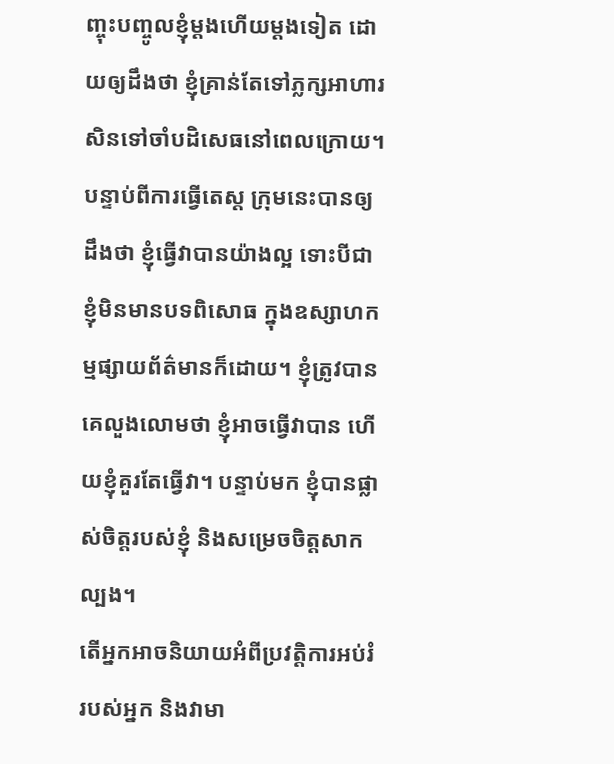ញ្ចុះបញ្ចូលខ្ញុំម្ដងហើយម្ដងទៀត ដោយឲ្យដឹងថា ខ្ញុំគ្រាន់តែទៅភ្លក្សអាហារសិនទៅចាំបដិសេធនៅពេលក្រោយ។
បន្ទាប់ពីការធ្វើតេស្ដ ក្រុមនេះបានឲ្យដឹងថា ខ្ញុំធ្វើវាបានយ៉ាងល្អ ទោះបីជាខ្ញុំមិនមានបទពិសោធ ក្នុងឧស្សាហកម្មផ្សាយព័ត៌មានក៏ដោយ។ ខ្ញុំត្រូវបានគេលួងលោមថា ខ្ញុំអាចធ្វើវាបាន ហើយខ្ញុំគួរតែធ្វើវា។ បន្ទាប់មក ខ្ញុំបានផ្លាស់ចិត្តរបស់ខ្ញុំ និងសម្រេចចិត្តសាកល្បង។
តើអ្នកអាចនិយាយអំពីប្រវត្តិការអប់រំរបស់អ្នក និងវាមា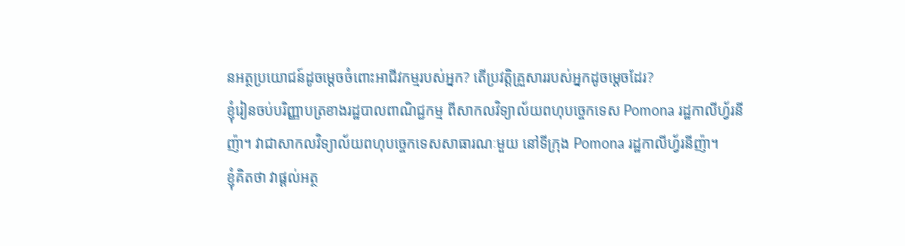នអត្ថប្រយោជន៍ដូចម្ដេចចំពោះអាជីវកម្មរបស់អ្នក? តើប្រវត្តិគ្រួសាររបស់អ្នកដូចម្ដេចដែរ?
ខ្ញុំរៀនចប់បរិញ្ញាបត្រខាងរដ្ឋបាលពាណិជ្ជកម្ម ពីសាកលវិទ្យាល័យពហុបច្ចេកទេស Pomona រដ្ឋកាលីហ្វ័រនីញ៉ា។ វាជាសាកលវិទ្យាល័យពហុបច្ចេកទេសសាធារណៈមួយ នៅទីក្រុង Pomona រដ្ឋកាលីហ្វ័រនីញ៉ា។
ខ្ញុំគិតថា វាផ្ដល់អត្ថ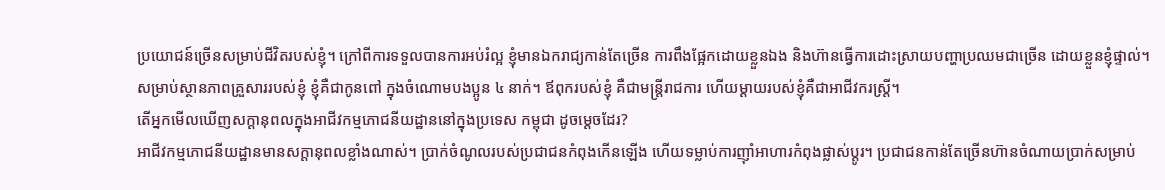ប្រយោជន៍ច្រើនសម្រាប់ជីវិតរបស់ខ្ញុំ។ ក្រៅពីការទទួលបានការអប់រំល្អ ខ្ញុំមានឯករាជ្យកាន់តែច្រើន ការពឹងផ្អែកដោយខ្លួនឯង និងហ៊ានធ្វើការដោះស្រាយបញ្ហាប្រឈមជាច្រើន ដោយខ្លួនខ្ញុំផ្ទាល់។
សម្រាប់ស្ថានភាពគ្រួសាររបស់ខ្ញុំ ខ្ញុំគឺជាកូនពៅ ក្នុងចំណោមបងប្អូន ៤ នាក់។ ឪពុករបស់ខ្ញុំ គឺជាមន្ដ្រីរាជការ ហើយម្ដាយរបស់ខ្ញុំគឺជាអាជីវករស្ដ្រី។
តើអ្នកមើលឃើញសក្ដានុពលក្នុងអាជីវកម្មភោជនីយដ្ឋាននៅក្នុងប្រទេស កម្ពុជា ដូចម្ដេចដែរ?
អាជីវកម្មភោជនីយដ្ឋានមានសក្ដានុពលខ្លាំងណាស់។ ប្រាក់ចំណូលរបស់ប្រជាជនកំពុងកើនឡើង ហើយទម្លាប់ការញ៉ាំអាហារកំពុងផ្លាស់ប្តូរ។ ប្រជាជនកាន់តែច្រើនហ៊ានចំណាយប្រាក់សម្រាប់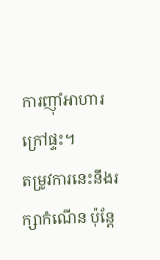ការញ៉ាំអាហារក្រៅផ្ទះ។
តម្រូវការនេះនឹងរក្សាកំណើន ប៉ុន្តែ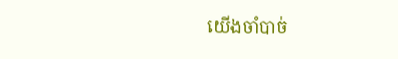យើងចាំបាច់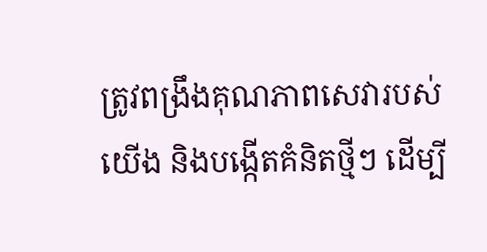ត្រូវពង្រឹងគុណភាពសេវារបស់យើង និងបង្កើតគំនិតថ្មីៗ ដើម្បី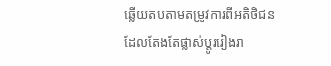ឆ្លើយតបតាមតម្រូវការពីអតិថិជន ដែលតែងតែផ្លាស់ប្តូររៀងរា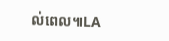ល់ពេល៕LA